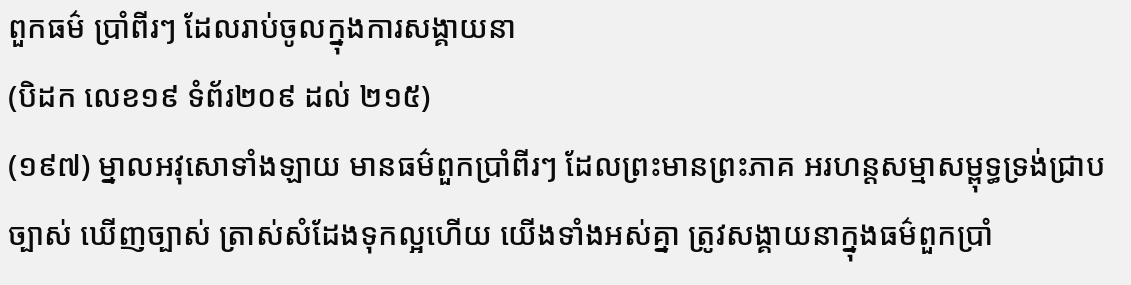ពួកធម៌ ប្រាំពីរៗ ដែលរាប់ចូលក្នុងការសង្គាយនា
(បិដក លេខ១៩ ទំព័រ២០៩ ដល់ ២១៥)
(១៩៧) ម្នាលអវុសោទាំងឡាយ មានធម៌ពួកប្រាំពីរៗ ដែលព្រះមានព្រះភាគ អរហន្តសម្មាសម្ពុទ្ធទ្រង់ជ្រាបច្បាស់ ឃើញច្បាស់ ត្រាស់សំដែងទុកល្អហើយ យើងទាំងអស់គ្នា ត្រូវសង្គាយនាក្នុងធម៌ពួកប្រាំ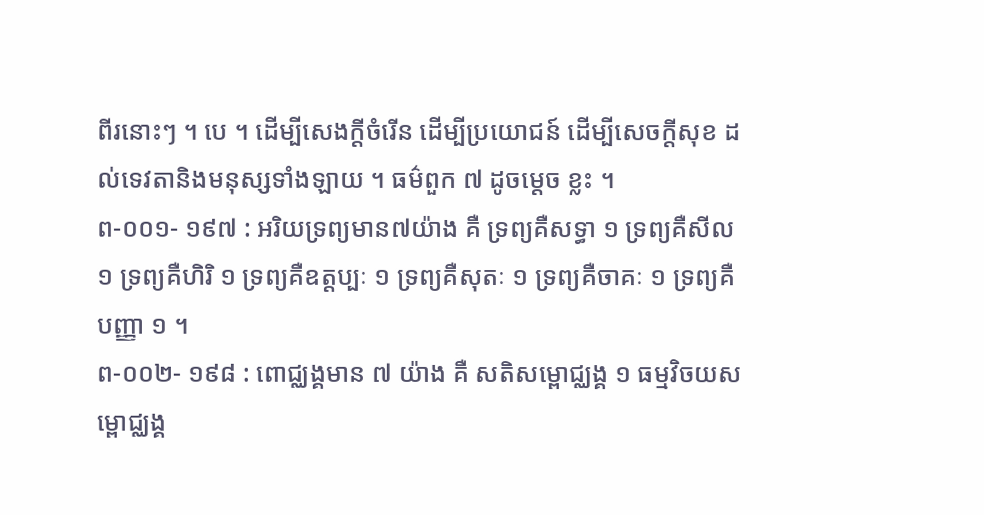ពីរនោះៗ ។ បេ ។ ដើម្បីសេងក្តីចំរើន ដើម្បីប្រយោជន៍ ដើម្បីសេចក្តីសុខ ដល់ទេវតានិងមនុស្សទាំងឡាយ ។ ធម៌ពួក ៧ ដូចម្តេច ខ្លះ ។
ព-០០១- ១៩៧ : អរិយទ្រព្យមាន៧យ៉ាង គឺ ទ្រព្យគឺសទ្ធា ១ ទ្រព្យគឺសីល ១ ទ្រព្យគឺហិរិ ១ ទ្រព្យគឺឧត្តប្បៈ ១ ទ្រព្យគឺសុតៈ ១ ទ្រព្យគឺចាគៈ ១ ទ្រព្យគឺបញ្ញា ១ ។
ព-០០២- ១៩៨ : ពោជ្ឈង្គមាន ៧ យ៉ាង គឺ សតិសម្ពោជ្ឈង្គ ១ ធម្មវិចយសម្ពោជ្ឈង្គ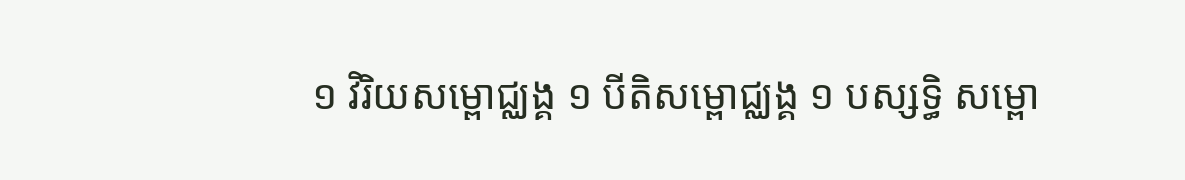១ វិរិយសម្ពោជ្ឈង្គ ១ បីតិសម្ពោជ្ឈង្គ ១ បស្សទ្ធិ សម្ពោ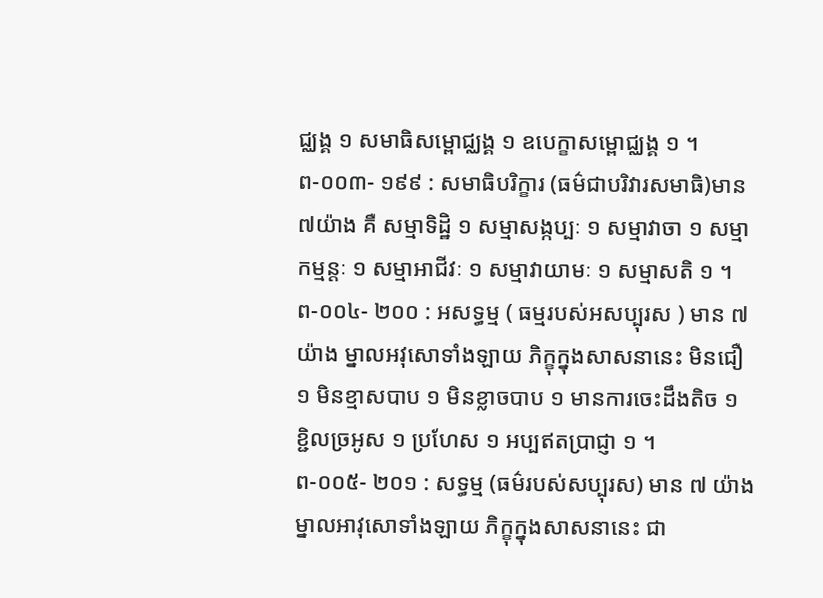ជ្ឈង្គ ១ សមាធិសម្ពោជ្ឈង្គ ១ ឧបេក្ខាសម្ពោជ្ឈង្គ ១ ។
ព-០០៣- ១៩៩ : សមាធិបរិក្ខារ (ធម៌ជាបរិវារសមាធិ)មាន៧យ៉ាង គឺ សម្មាទិដ្ឋិ ១ សម្មាសង្កប្បៈ ១ សម្មាវាចា ១ សម្មាកម្មន្តៈ ១ សម្មាអាជីវៈ ១ សម្មាវាយាមៈ ១ សម្មាសតិ ១ ។
ព-០០៤- ២០០ : អសទ្ធម្ម ( ធម្មរបស់អសប្បុរស ) មាន ៧ យ៉ាង ម្នាលអវុសោទាំងឡាយ ភិក្ខុក្នុងសាសនានេះ មិនជឿ ១ មិនខ្មាសបាប ១ មិនខ្លាចបាប ១ មានការចេះដឹងតិច ១ ខ្ជិលច្រអូស ១ ប្រហែស ១ អប្បឥតប្រាជ្ញា ១ ។
ព-០០៥- ២០១ : សទ្ធម្ម (ធម៌របស់សប្បុរស) មាន ៧ យ៉ាង ម្នាលអាវុសោទាំងឡាយ ភិក្ខុក្នុងសាសនានេះ ជា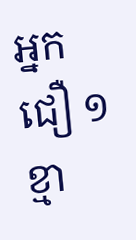អ្នកជឿ ១
ខ្មា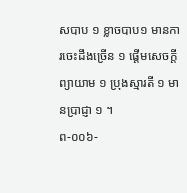សបាប ១ ខ្លាចបាប១ មានការចេះដឹងច្រើន ១ ផ្តើមសេចក្តីព្យាយាម ១ ប្រុងស្មារតី ១ មានប្រាជ្ញា ១ ។
ព-០០៦-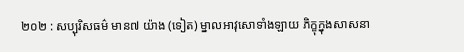២០២ : សប្បុរិសធម៌ មាន៧ យ៉ាង (ទៀត) ម្នាលអាវុសោទាំងឡាយ ភិក្ខុក្នុងសាសនា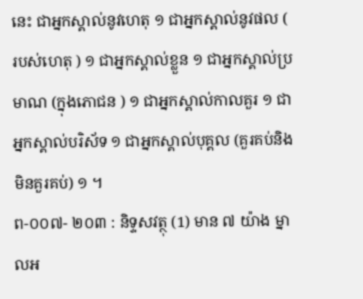នេះ ជាអ្នកស្គាល់នូវហេតុ ១ ជាអ្នកស្គាល់នូវផល ( របស់ហេតុ ) ១ ជាអ្នកស្គាល់ខ្លួន ១ ជាអ្នកស្គាល់ប្រមាណ (ក្នុងភោជន ) ១ ជាអ្នកស្គាល់កាលគួរ ១ ជាអ្នកស្គាល់បរិស័ទ ១ ជាអ្នកស្គាល់បុគ្គល (គួរគប់និងមិនគួរគប់) ១ ។
ព-០០៧- ២០៣ : និទ្ទសវត្ថុ (1) មាន ៧ យ៉ាង ម្នាលអ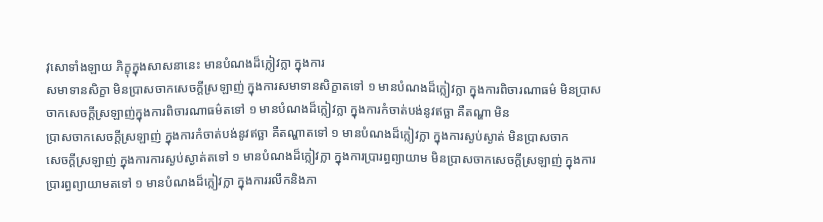វុសោទាំងឡាយ ភិក្ខុក្នុងសាសនានេះ មានបំណងដ៏ក្លៀវក្លា ក្នុងការ
សមាទានសិក្ខា មិនប្រាសចាកសេចក្តីស្រឡាញ់ ក្នុងការសមាទានសិក្ខាតទៅ ១ មានបំណងដ៏ក្លៀវក្លា ក្នុងការពិចារណាធម៌ មិនប្រាសចាកសេចក្តីស្រឡាញ់ក្នុងការពិចារណាធម៌តទៅ ១ មានបំណងដ៏ក្លៀវក្លា ក្នុងការកំចាត់បង់នូវឥច្ឆា គឺតណ្ហា មិន
ប្រាសចាកសេចក្តីស្រឡាញ់ ក្នុងការកំចាត់បង់នូវឥច្ឆា គឺតណ្ហាតទៅ ១ មានបំណងដ៏ក្លៀវក្លា ក្នុងការស្ងប់ស្ងាត់ មិនប្រាសចាក
សេចក្តីស្រឡាញ់ ក្នុងការការស្ងប់ស្ងាត់តទៅ ១ មានបំណងដ៏ក្លៀវក្លា ក្នុងការប្រារព្ធព្យាយាម មិនប្រាសចាកសេចក្តីស្រឡាញ់ ក្នុងការប្រារព្ធព្យាយាមតទៅ ១ មានបំណងដ៏ក្លៀវក្លា ក្នុងការរលឹកនិងភា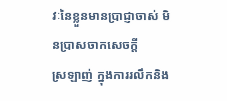វៈនៃខ្លួនមានប្រាជ្ញាចាស់ មិនប្រាសចាកសេចក្តី
ស្រឡាញ់ ក្នុងការរលឹកនិង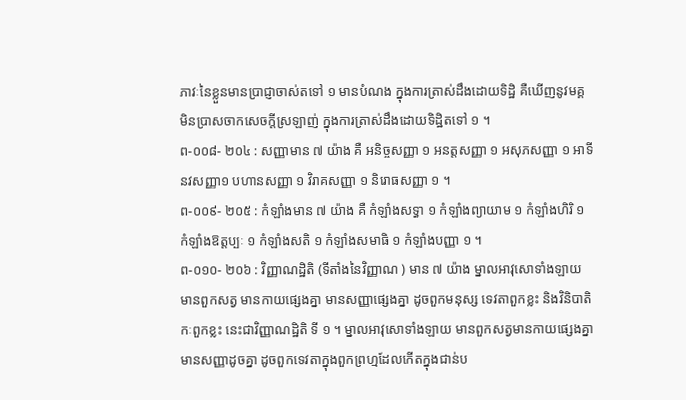ភាវៈនៃខ្លួនមានប្រាជ្ញាចាស់តទៅ ១ មានបំណង ក្នុងការត្រាស់ដឹងដោយទិដ្ឋិ គឺឃើញនូវមគ្គ មិនប្រាសចាកសេចក្តីស្រឡាញ់ ក្នុងការត្រាស់ដឹងដោយទិដ្ឋិតទៅ ១ ។
ព-០០៨- ២០៤ : សញ្ញាមាន ៧ យ៉ាង គឺ អនិច្ចសញ្ញា ១ អនត្តសញ្ញា ១ អសុភសញ្ញា ១ អាទីនវសញ្ញា១ បហានសញ្ញា ១ វិរាគសញ្ញា ១ និរោធសញ្ញា ១ ។
ព-០០៩- ២០៥ : កំឡាំងមាន ៧ យ៉ាង គឺ កំឡាំងសទ្ធា ១ កំឡាំងព្យាយាម ១ កំឡាំងហិរិ ១ កំឡាំងឱត្តប្បៈ ១ កំឡាំងសតិ ១ កំឡាំងសមាធិ ១ កំឡាំងបញ្ញា ១ ។
ព-០១០- ២០៦ : វិញ្ញាណដ្ឋិតិ (ទីតាំងនៃវិញ្ញាណ ) មាន ៧ យ៉ាង ម្នាលអាវុសោទាំងឡាយ មានពួកសត្វ មានកាយផ្សេងគ្នា មានសញ្ញាផ្សេងគ្នា ដូចពួកមនុស្ស ទេវតាពួកខ្លះ និងវិនិបាតិកៈពួកខ្លះ នេះជាវិញ្ញាណដ្ឋិតិ ទី ១ ។ ម្នាលអាវុសោទាំងឡាយ មានពួកសត្វមានកាយផ្សេងគ្នា មានសញ្ញាដូចគ្នា ដូចពួកទេវតាក្នុងពួកព្រហ្មដែលកើតក្នុងជាន់ប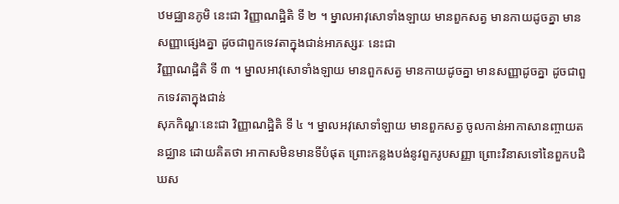ឋមជ្ឈានភូមិ នេះជា វិញ្ញាណដ្ឋិតិ ទី ២ ។ ម្នាលអាវុសោទាំងឡាយ មានពួកសត្វ មានកាយដូចគ្នា មានសញ្ញាផ្សេងគ្នា ដូចជាពួកទេវតាក្នុងជាន់អាភស្សរៈ នេះជា
វិញ្ញាណដ្ឋិតិ ទី ៣ ។ ម្នាលអាវុសោទាំងឡាយ មានពួកសត្វ មានកាយដូចគ្នា មានសញ្ញាដូចគ្នា ដូចជាពួកទេវតាក្នុងជាន់
សុភកិណ្ហៈនេះជា វិញ្ញាណដ្ឋិតិ ទី ៤ ។ ម្នាលអវុសោទាំឡាយ មានពួកសត្វ ចូលកាន់អាកាសានញ្ចាយតនជ្ឈាន ដោយគិតថា អាកាសមិនមានទីបំផុត ព្រោះកន្លងបង់នូវពួករូបសញ្ញា ព្រោះវិនាសទៅនៃពួកបដិឃស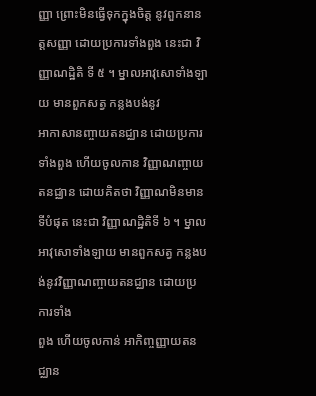ញ្ញា ព្រោះមិនធ្វើទុកក្នុងចិត្ត នូវពួកនានត្តសញ្ញា ដោយប្រការទាំងពួង នេះជា វិញ្ញាណដ្ឋិតិ ទី ៥ ។ ម្នាលអាវុសោទាំងឡាយ មានពួកសត្វ កន្លងបង់នូវ
អាកាសានញ្ចាយតនជ្ឈាន ដោយប្រការទាំងពួង ហើយចូលកាន វិញ្ញាណញ្ចាយតនជ្ឈាន ដោយគិតថា វិញ្ញាណមិនមានទីបំផុត នេះជា វិញ្ញាណដ្ឋិតិទី ៦ ។ ម្នាលអាវុសោទាំងឡាយ មានពួកសត្វ កន្លងបង់នូវវិញ្ញាណញ្ចាយតនជ្ឈាន ដោយប្រការទាំង
ពួង ហើយចូលកាន់ អាកិញ្ចញ្ញាយតនជ្ឈាន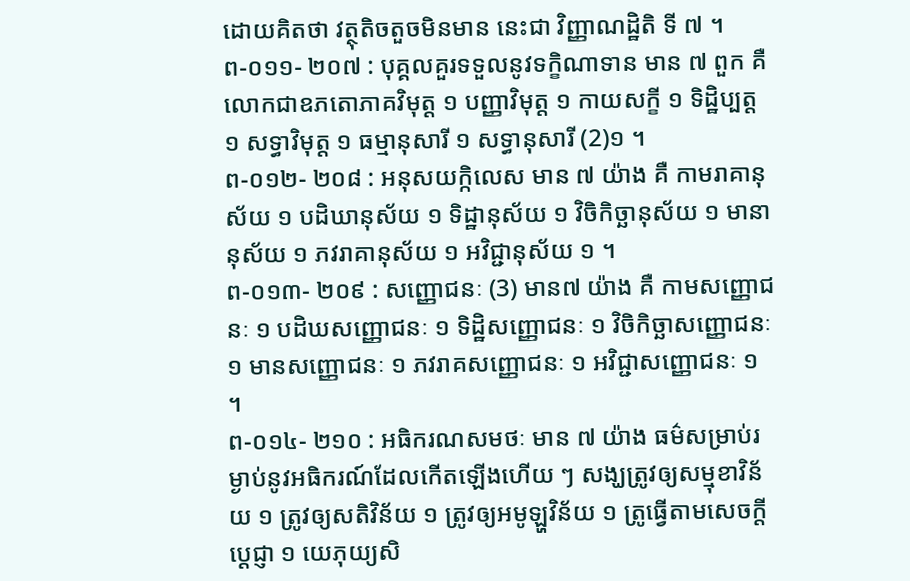ដោយគិតថា វត្ថុតិចតួចមិនមាន នេះជា វិញ្ញាណដ្ឋិតិ ទី ៧ ។
ព-០១១- ២០៧ : បុគ្គលគួរទទួលនូវទក្ខិណាទាន មាន ៧ ពួក គឺ លោកជាឧភតោភាគវិមុត្ត ១ បញ្ញាវិមុត្ត ១ កាយសក្ខី ១ ទិដ្ឋិប្បត្ត ១ សទ្ធាវិមុត្ត ១ ធម្មានុសារី ១ សទ្ធានុសារី (2)១ ។
ព-០១២- ២០៨ : អនុសយក្កិលេស មាន ៧ យ៉ាង គឺ កាមរាគានុស័យ ១ បដិឃានុស័យ ១ ទិដ្ឋានុស័យ ១ វិចិកិច្ឆានុស័យ ១ មានានុស័យ ១ ភវរាគានុស័យ ១ អវិជ្ជានុស័យ ១ ។
ព-០១៣- ២០៩ : សញ្ញោជនៈ (3) មាន៧ យ៉ាង គឺ កាមសញ្ញោជនៈ ១ បដិឃសញ្ញោជនៈ ១ ទិដ្ឋិសញ្ញោជនៈ ១ វិចិកិច្ឆាសញ្ញោជនៈ ១ មានសញ្ញោជនៈ ១ ភវរាគសញ្ញោជនៈ ១ អវិជ្ជាសញ្ញោជនៈ ១ ។
ព-០១៤- ២១០ : អធិករណសមថៈ មាន ៧ យ៉ាង ធម៌សម្រាប់រម្ងាប់នូវអធិករណ៍ដែលកើតឡើងហើយ ៗ សង្ឃត្រូវឲ្យសម្មុខាវិន័យ ១ ត្រូវឲ្យសតិវិន័យ ១ ត្រូវឲ្យអមូឡ្ហវិន័យ ១ ត្រូធ្វើតាមសេចក្តីប្តេជ្ញា ១ យេភុយ្យសិ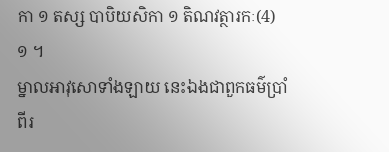កា ១ តស្ស បាបិយសិកា ១ តិណវត្ថារកៈ(4) ១ ។
ម្នាលអាវុសោទាំងឡាយ នេះឯងជាពួកធម៌ប្រាំពីរ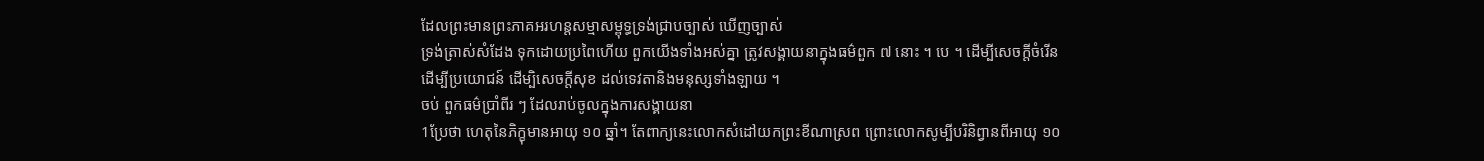ដែលព្រះមានព្រះភាគអរហន្តសម្មាសម្ពុទ្ធទ្រង់ជ្រាបច្បាស់ ឃើញច្បាស់
ទ្រង់ត្រាស់សំដែង ទុកដោយប្រពៃហើយ ពួកយើងទាំងអស់គ្នា ត្រូវសង្គាយនាក្នុងធម៌ពួក ៧ នោះ ។ បេ ។ ដើម្បីសេចក្តីចំរើន
ដើម្បីប្រយោជន៍ ដើម្បិសេចក្តីសុខ ដល់ទេវតានិងមនុស្សទាំងឡាយ ។
ចប់ ពួកធម៌ប្រាំពីរ ៗ ដែលរាប់ចូលក្នុងការសង្គាយនា
1ប្រែថា ហេតុនៃភិក្ខុមានអាយុ ១០ ឆ្នាំ។ តែពាក្យនេះលោកសំដៅយកព្រះខីណាស្រព ព្រោះលោកសូម្បីបរិនិព្វានពីអាយុ ១០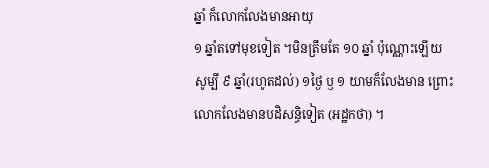ឆ្នាំ ក៏លោកលែងមានអាយុ
១ ឆ្នាំតទៅមុខទៀត ។មិនត្រឹមតែ ១០ ឆ្នាំ ប៉ុណ្ណោះឡើយ សូម្បី ៩ ឆ្នាំ(រហូតដល់) ១ថ្ងៃ ឫ ១ យាមក៏លែងមាន ព្រោះលោកលែងមានបដិសន្ធិទៀត (អដ្ឋកថា) ។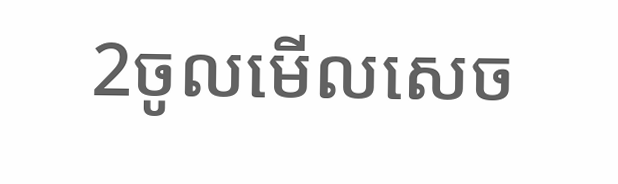2ចូលមើលសេច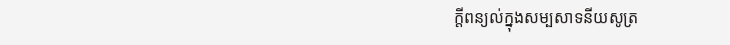ក្តីពន្យល់ក្នុងសម្បសាទនីយសូត្រ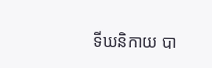ទីឃនិកាយ បា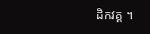ដិកវគ្គ ។